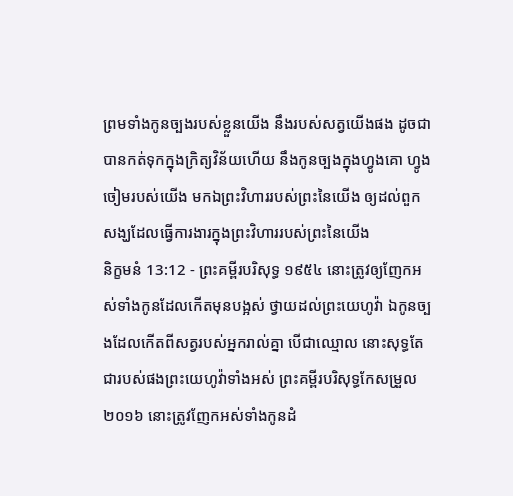ព្រមទាំងកូនច្បងរបស់ខ្លួនយើង នឹងរបស់សត្វយើងផង ដូចជាបានកត់ទុកក្នុងក្រិត្យវិន័យហើយ នឹងកូនច្បងក្នុងហ្វូងគោ ហ្វូងចៀមរបស់យើង មកឯព្រះវិហាររបស់ព្រះនៃយើង ឲ្យដល់ពួកសង្ឃដែលធ្វើការងារក្នុងព្រះវិហាររបស់ព្រះនៃយើង
និក្ខមនំ 13:12 - ព្រះគម្ពីរបរិសុទ្ធ ១៩៥៤ នោះត្រូវឲ្យញែកអស់ទាំងកូនដែលកើតមុនបង្អស់ ថ្វាយដល់ព្រះយេហូវ៉ា ឯកូនច្បងដែលកើតពីសត្វរបស់អ្នករាល់គ្នា បើជាឈ្មោល នោះសុទ្ធតែជារបស់ផងព្រះយេហូវ៉ាទាំងអស់ ព្រះគម្ពីរបរិសុទ្ធកែសម្រួល ២០១៦ នោះត្រូវញែកអស់ទាំងកូនដំ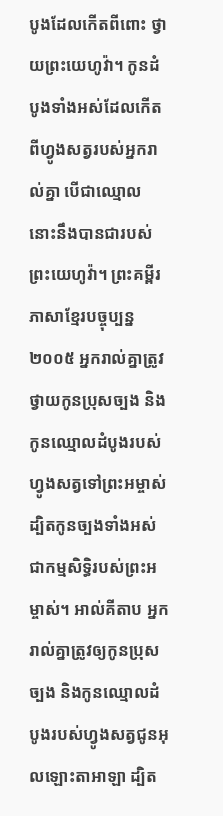បូងដែលកើតពីពោះ ថ្វាយព្រះយេហូវ៉ា។ កូនដំបូងទាំងអស់ដែលកើតពីហ្វូងសត្វរបស់អ្នករាល់គ្នា បើជាឈ្មោល នោះនឹងបានជារបស់ព្រះយេហូវ៉ា។ ព្រះគម្ពីរភាសាខ្មែរបច្ចុប្បន្ន ២០០៥ អ្នករាល់គ្នាត្រូវថ្វាយកូនប្រុសច្បង និងកូនឈ្មោលដំបូងរបស់ហ្វូងសត្វទៅព្រះអម្ចាស់ ដ្បិតកូនច្បងទាំងអស់ជាកម្មសិទ្ធិរបស់ព្រះអម្ចាស់។ អាល់គីតាប អ្នករាល់គ្នាត្រូវឲ្យកូនប្រុសច្បង និងកូនឈ្មោលដំបូងរបស់ហ្វូងសត្វជូនអុលឡោះតាអាឡា ដ្បិត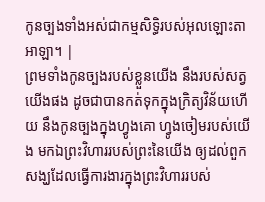កូនច្បងទាំងអស់ជាកម្មសិទ្ធិរបស់អុលឡោះតាអាឡា។ |
ព្រមទាំងកូនច្បងរបស់ខ្លួនយើង នឹងរបស់សត្វយើងផង ដូចជាបានកត់ទុកក្នុងក្រិត្យវិន័យហើយ នឹងកូនច្បងក្នុងហ្វូងគោ ហ្វូងចៀមរបស់យើង មកឯព្រះវិហាររបស់ព្រះនៃយើង ឲ្យដល់ពួកសង្ឃដែលធ្វើការងារក្នុងព្រះវិហាររបស់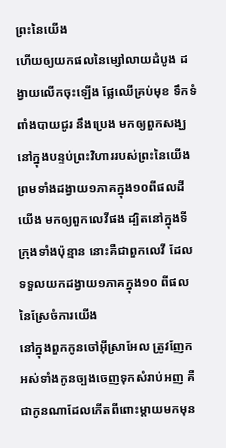ព្រះនៃយើង
ហើយឲ្យយកផលនៃម្សៅលាយដំបូង ដង្វាយលើកចុះឡើង ផ្លែឈើគ្រប់មុខ ទឹកទំពាំងបាយជូរ នឹងប្រេង មកឲ្យពួកសង្ឃ នៅក្នុងបន្ទប់ព្រះវិហាររបស់ព្រះនៃយើង ព្រមទាំងដង្វាយ១ភាគក្នុង១០ពីផលដីយើង មកឲ្យពួកលេវីផង ដ្បិតនៅក្នុងទីក្រុងទាំងប៉ុន្មាន នោះគឺជាពួកលេវី ដែលទទួលយកដង្វាយ១ភាគក្នុង១០ ពីផលនៃស្រែចំការយើង
នៅក្នុងពួកកូនចៅអ៊ីស្រាអែល ត្រូវញែកអស់ទាំងកូនច្បងចេញទុកសំរាប់អញ គឺជាកូនណាដែលកើតពីពោះម្តាយមកមុន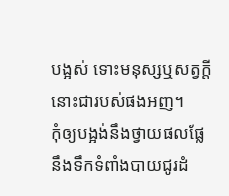បង្អស់ ទោះមនុស្សឬសត្វក្តី នោះជារបស់ផងអញ។
កុំឲ្យបង្អង់នឹងថ្វាយផលផ្លែ នឹងទឹកទំពាំងបាយជូរដំ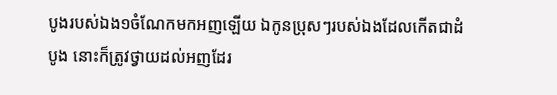បូងរបស់ឯង១ចំណែកមកអញឡើយ ឯកូនប្រុសៗរបស់ឯងដែលកើតជាដំបូង នោះក៏ត្រូវថ្វាយដល់អញដែរ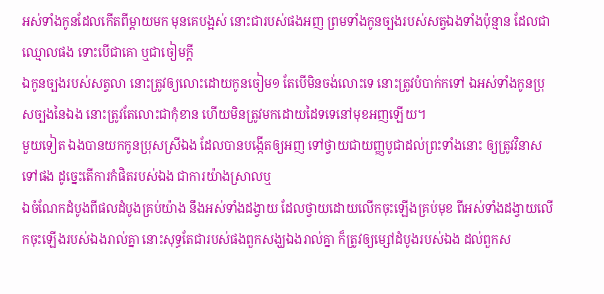អស់ទាំងកូនដែលកើតពីម្តាយមក មុនគេបង្អស់ នោះជារបស់ផងអញ ព្រមទាំងកូនច្បងរបស់សត្វឯងទាំងប៉ុន្មាន ដែលជាឈ្មោលផង ទោះបើជាគោ ឬជាចៀមក្តី
ឯកូនច្បងរបស់សត្វលា នោះត្រូវឲ្យលោះដោយកូនចៀម១ តែបើមិនចង់លោះទេ នោះត្រូវបំបាក់កទៅ ឯអស់ទាំងកូនប្រុសច្បងនៃឯង នោះត្រូវតែលោះជាកុំខាន ហើយមិនត្រូវមកដោយដៃទទេនៅមុខអញឡើយ។
មួយទៀត ឯងបានយកកូនប្រុសស្រីឯង ដែលបានបង្កើតឲ្យអញ ទៅថ្វាយជាយញ្ញបូជាដល់ព្រះទាំងនោះ ឲ្យត្រូវវិនាសទៅផង ដូច្នេះតើការកំផិតរបស់ឯង ជាការយ៉ាងស្រាលឬ
ឯចំណែកដំបូងពីផលដំបូងគ្រប់យ៉ាង នឹងអស់ទាំងដង្វាយ ដែលថ្វាយដោយលើកចុះឡើងគ្រប់មុខ ពីអស់ទាំងដង្វាយលើកចុះឡើងរបស់ឯងរាល់គ្នា នោះសុទ្ធតែជារបស់ផងពួកសង្ឃឯងរាល់គ្នា ក៏ត្រូវឲ្យម្សៅដំបូងរបស់ឯង ដល់ពួកស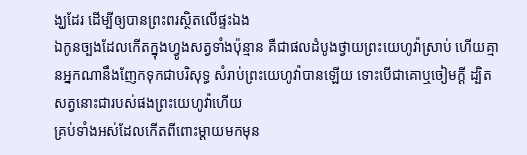ង្ឃដែរ ដើម្បីឲ្យបានព្រះពរស្ថិតលើផ្ទះឯង
ឯកូនច្បងដែលកើតក្នុងហ្វូងសត្វទាំងប៉ុន្មាន គឺជាផលដំបូងថ្វាយព្រះយេហូវ៉ាស្រាប់ ហើយគ្មានអ្នកណានឹងញែកទុកជាបរិសុទ្ធ សំរាប់ព្រះយេហូវ៉ាបានឡើយ ទោះបើជាគោឬចៀមក្តី ដ្បិតសត្វនោះជារបស់ផងព្រះយេហូវ៉ាហើយ
គ្រប់ទាំងអស់ដែលកើតពីពោះម្តាយមកមុន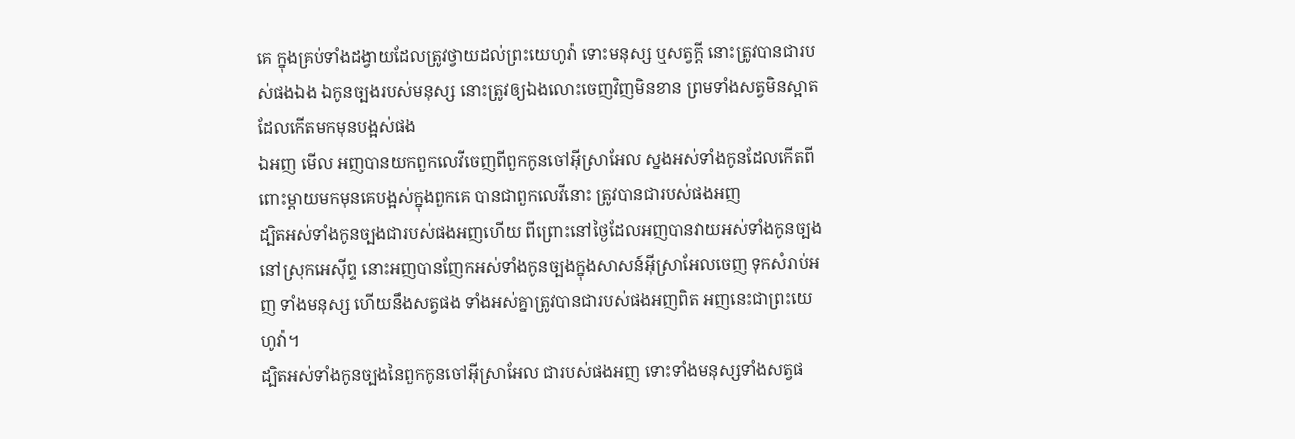គេ ក្នុងគ្រប់ទាំងដង្វាយដែលត្រូវថ្វាយដល់ព្រះយេហូវ៉ា ទោះមនុស្ស ឬសត្វក្តី នោះត្រូវបានជារបស់ផងឯង ឯកូនច្បងរបស់មនុស្ស នោះត្រូវឲ្យឯងលោះចេញវិញមិនខាន ព្រមទាំងសត្វមិនស្អាតដែលកើតមកមុនបង្អស់ផង
ឯអញ មើល អញបានយកពួកលេវីចេញពីពួកកូនចៅអ៊ីស្រាអែល ស្នងអស់ទាំងកូនដែលកើតពីពោះម្តាយមកមុនគេបង្អស់ក្នុងពួកគេ បានជាពួកលេវីនោះ ត្រូវបានជារបស់ផងអញ
ដ្បិតអស់ទាំងកូនច្បងជារបស់ផងអញហើយ ពីព្រោះនៅថ្ងៃដែលអញបានវាយអស់ទាំងកូនច្បង នៅស្រុកអេស៊ីព្ទ នោះអញបានញែកអស់ទាំងកូនច្បងក្នុងសាសន៍អ៊ីស្រាអែលចេញ ទុកសំរាប់អញ ទាំងមនុស្ស ហើយនឹងសត្វផង ទាំងអស់គ្នាត្រូវបានជារបស់ផងអញពិត អញនេះជាព្រះយេហូវ៉ា។
ដ្បិតអស់ទាំងកូនច្បងនៃពួកកូនចៅអ៊ីស្រាអែល ជារបស់ផងអញ ទោះទាំងមនុស្សទាំងសត្វផ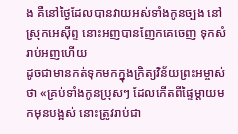ង គឺនៅថ្ងៃដែលបានវាយអស់ទាំងកូនច្បង នៅស្រុកអេស៊ីព្ទ នោះអញបានញែកគេចេញ ទុកសំរាប់អញហើយ
ដូចជាមានកត់ទុកមកក្នុងក្រិត្យវិន័យព្រះអម្ចាស់ថា «គ្រប់ទាំងកូនប្រុសៗ ដែលកើតពីផ្ទៃម្តាយមកមុនបង្អស់ នោះត្រូវរាប់ជា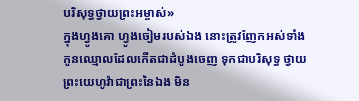បរិសុទ្ធថ្វាយព្រះអម្ចាស់»
ក្នុងហ្វូងគោ ហ្វូងចៀមរបស់ឯង នោះត្រូវញែកអស់ទាំងកូនឈ្មោលដែលកើតជាដំបូងចេញ ទុកជាបរិសុទ្ធ ថ្វាយព្រះយេហូវ៉ាជាព្រះនៃឯង មិន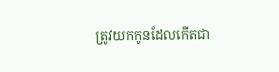ត្រូវយកកូនដែលកើតជា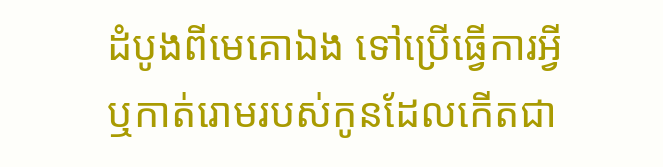ដំបូងពីមេគោឯង ទៅប្រើធ្វើការអ្វី ឬកាត់រោមរបស់កូនដែលកើតជា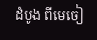ដំបូង ពីមេចៀ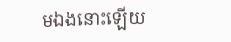មឯងនោះឡើយ